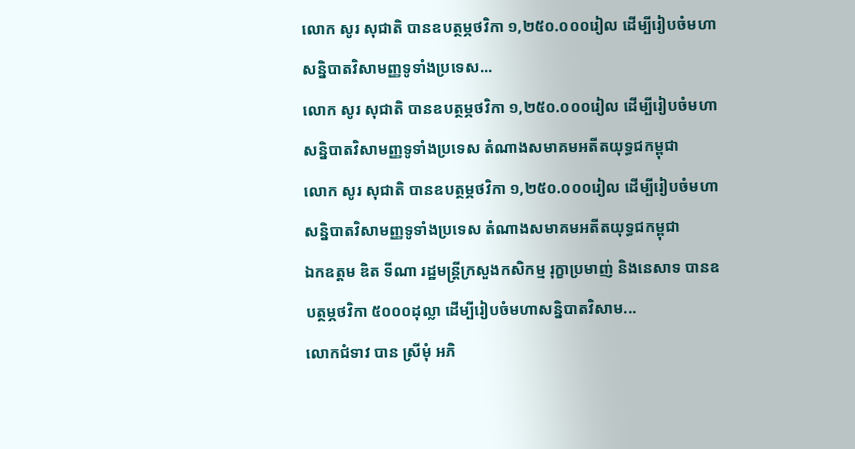លោក សូរ សុជាតិ បានឧបត្ថម្ភថវិកា ១,២៥០.០០០រៀល ដើម្បីរៀបចំមហាសន្និបាតវិសាមញ្ញទូទាំងប្រទេស...
លោក សូរ សុជាតិ បានឧបត្ថម្ភថវិកា ១,២៥០.០០០រៀល ដើម្បីរៀបចំមហាសន្និបាតវិសាមញ្ញទូទាំងប្រទេស តំណាងសមាគមអតីតយុទ្ធជកម្ពុជា
លោក សូរ សុជាតិ បានឧបត្ថម្ភថវិកា ១,២៥០.០០០រៀល ដើម្បីរៀបចំមហាសន្និបាតវិសាមញ្ញទូទាំងប្រទេស តំណាងសមាគមអតីតយុទ្ធជកម្ពុជា
ឯកឧត្តម ឌិត ទីណា រដ្ឋមន្រ្តីក្រសួងកសិកម្ម រុក្ខាប្រមាញ់ និងនេសាទ បានឧបត្ថម្ភថវិកា ៥០០០ដុល្លា ដើម្បីរៀបចំមហាសន្និបាតវិសាម...
លោកជំទាវ បាន ស្រីមុំ អភិ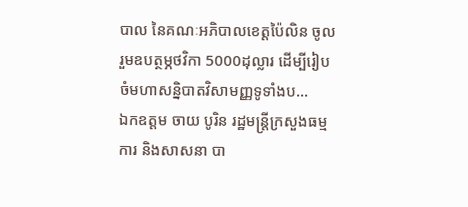បាល នៃគណៈអភិបាលខេត្តប៉ៃលិន ចូលរួមឧបត្ថម្ភថវិកា 5000ដុល្លារ ដើម្បីរៀបចំមហាសន្និបាតវិសាមញ្ញទូទាំងប...
ឯកឧត្តម ចាយ បូរិន រដ្ឋមន្រ្តីក្រសួងធម្មការ និងសាសនា បា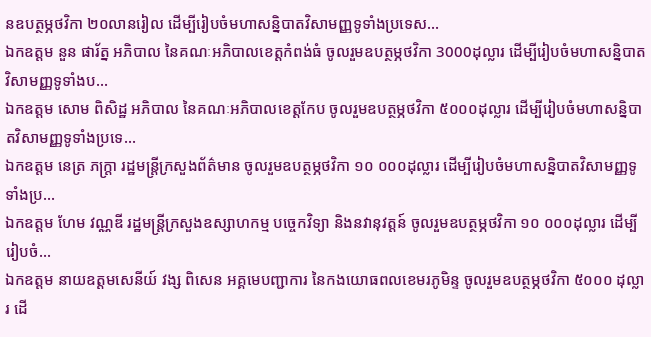នឧបត្ថម្ភថវិកា ២០លានរៀល ដើម្បីរៀបចំមហាសន្និបាតវិសាមញ្ញទូទាំងប្រទេស...
ឯកឧត្តម នួន ផារ័ត្ន អភិបាល នៃគណៈអភិបាលខេត្តកំពង់ធំ ចូលរួមឧបត្ថម្ភថវិកា 3000ដុល្លារ ដើម្បីរៀបចំមហាសន្និបាតវិសាមញ្ញទូទាំងប...
ឯកឧត្តម សោម ពិសិដ្ឋ អភិបាល នៃគណៈអភិបាលខេត្តកែប ចូលរួមឧបត្ថម្ភថវិកា ៥០០០ដុល្លារ ដើម្បីរៀបចំមហាសន្និបាតវិសាមញ្ញទូទាំងប្រទេ...
ឯកឧត្តម នេត្រ ភក្ត្រា រដ្ឋមន្រ្តីក្រសួងព័ត៌មាន ចូលរួមឧបត្ថម្ភថវិកា ១០ ០០០ដុល្លារ ដើម្បីរៀបចំមហាសន្និបាតវិសាមញ្ញទូទាំងប្រ...
ឯកឧត្តម ហែម វណ្ណឌី រដ្ឋមន្រ្តីក្រសួងឧស្សាហកម្ម បច្ចេកវិទ្យា និងនវានុវត្តន៍ ចូលរួមឧបត្ថម្ភថវិកា ១០ ០០០ដុល្លារ ដើម្បីរៀបចំ...
ឯកឧត្តម នាយឧត្តមសេនីយ៍ វង្ស ពិសេន អគ្គមេបញ្ជាការ នៃកងយោធពលខេមរភូមិន្ទ ចូលរួមឧបត្ថម្ភថវិកា ៥០០០ ដុល្លារ ដើ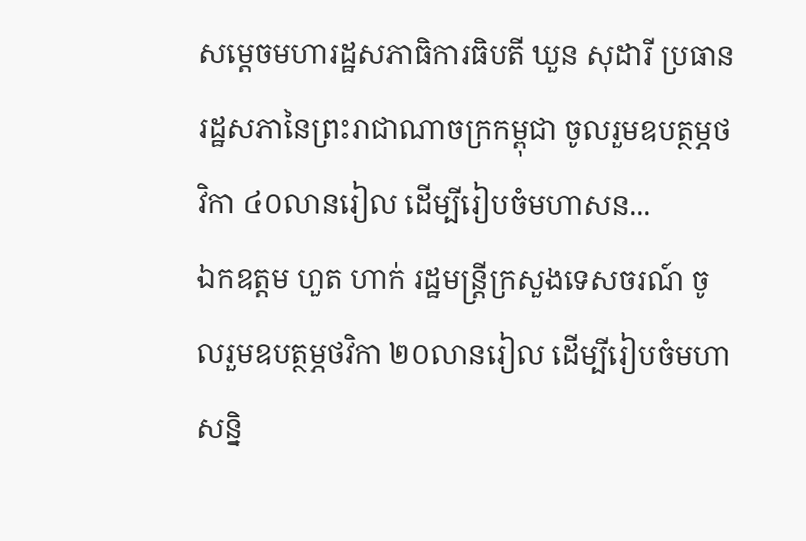សម្ដេចមហារដ្ឋសភាធិការធិបតី ឃួន សុដារី ប្រធានរដ្ឋសភានៃព្រះរាជាណាចក្រកម្ពុជា ចូលរួមឧបត្ថម្ភថវិកា ៤០លានរៀល ដើម្បីរៀបចំមហាសន...
ឯកឧត្តម ហួត ហាក់ រដ្ឋមន្រ្តីក្រសួងទេសចរណ៍ ចូលរួមឧបត្ថម្ភថវិកា ២០លានរៀល ដើម្បីរៀបចំមហាសន្និ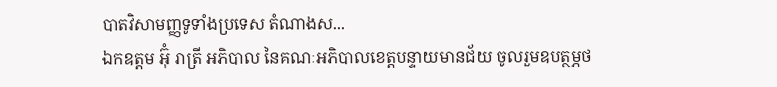បាតវិសាមញ្ញទូទាំងប្រទេស តំណាងស...
ឯកឧត្តម អ៊ុំ រាត្រី អភិបាល នៃគណៈអភិបាលខេត្តបន្ទាយមានជ័យ ចូលរួមឧបត្ថម្ភថ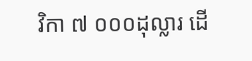វិកា ៧ ០០០ដុល្លារ ដើ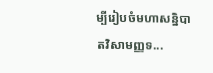ម្បីរៀបចំមហាសន្និបាតវិសាមញ្ញទ...